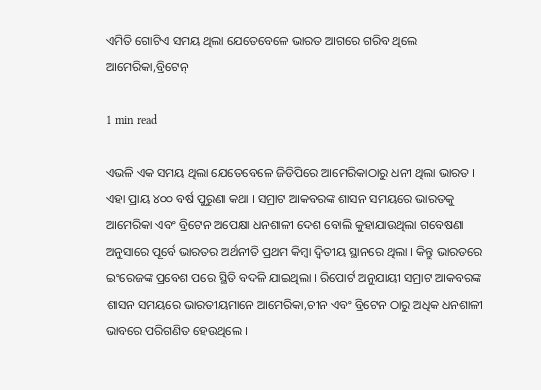ଏମିତି ଗୋଟିଏ ସମୟ ଥିଲା ଯେତେବେଳେ ଭାରତ ଆଗରେ ଗରିବ ଥିଲେ ଆମେରିକା,ବ୍ରିଟେନ୍

1 min read

ଏଭଳି ଏକ ସମୟ ଥିଲା ଯେତେବେଳେ ଜିଡିପିରେ ଆମେରିକାଠାରୁ ଧନୀ ଥିଲା ଭାରତ । ଏହା ପ୍ରାୟ ୪୦୦ ବର୍ଷ ପୁରୁଣା କଥା । ସମ୍ରାଟ ଆକବରଙ୍କ ଶାସନ ସମୟରେ ଭାରତକୁ ଆମେରିକା ଏବଂ ବ୍ରିଟେନ ଅପେକ୍ଷା ଧନଶାଳୀ ଦେଶ ବୋଲି କୁହାଯାଉଥିଲା ଗବେଷଣା ଅନୁସାରେ ପୂର୍ବେ ଭାରତର ଅର୍ଥନୀତି ପ୍ରଥମ କିମ୍ବା ଦ୍ୱିତୀୟ ସ୍ଥାନରେ ଥିଲା । କିନ୍ତୁ ଭାରତରେ ଇଂରେଜଙ୍କ ପ୍ରବେଶ ପରେ ସ୍ଥିତି ବଦଳି ଯାଇଥିଲା । ରିପୋର୍ଟ ଅନୁଯାୟୀ ସମ୍ରାଟ ଆକବରଙ୍କ ଶାସନ ସମୟରେ ଭାରତୀୟମାନେ ଆମେରିକା,ଚୀନ ଏବଂ ବ୍ରିଟେନ ଠାରୁ ଅଧିକ ଧନଶାଳୀ ଭାବରେ ପରିଗଣିତ ହେଉଥିଲେ ।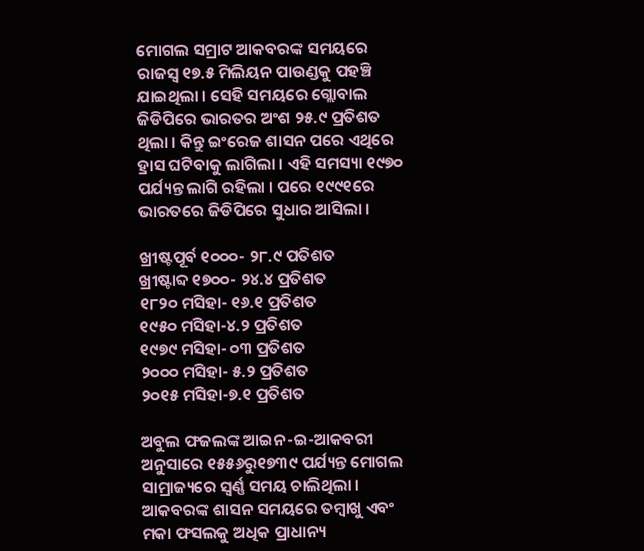ମୋଗଲ ସମ୍ରାଟ ଆକବରଙ୍କ ସମୟରେ ରାଜସ୍ୱ ୧୭.୫ ମିଲିୟନ ପାଉଣ୍ଡକୁ ପହଞ୍ଚି ଯାଇଥିଲା । ସେହି ସମୟରେ ଗ୍ଲୋବାଲ ଜିଡିପିରେ ଭାରତର ଅଂଶ ୨୫.୯ ପ୍ରତିଶତ ଥିଲା । କିନ୍ତୁ ଇଂରେଜ ଶାସନ ପରେ ଏଥିରେ ହ୍ରାସ ଘଟିବାକୁ ଲାଗିଲା । ଏହି ସମସ୍ୟା ୧୯୭୦ ପର୍ଯ୍ୟନ୍ତ ଲାଗି ରହିଲା । ପରେ ୧୯୯୧ରେ ଭାରତରେ ଜିଡିପିରେ ସୁଧାର ଆସିଲା ।

ଖ୍ରୀଷ୍ଟପୂର୍ବ ୧୦୦୦- ୨୮.୯ ପତିଶତ
ଖ୍ରୀଷ୍ଟାବ୍ଦ ୧୭୦୦- ୨୪.୪ ପ୍ରତିଶତ
୧୮୨୦ ମସିହା- ୧୬.୧ ପ୍ରତିଶତ
୧୯୫୦ ମସିହା-୪.୨ ପ୍ରତିଶତ
୧୯୭୯ ମସିହା- ୦୩ ପ୍ରତିଶତ
୨୦୦୦ ମସିହା- ୫.୨ ପ୍ରତିଶତ
୨୦୧୫ ମସିହା-୭.୧ ପ୍ରତିଶତ

ଅବୁଲ ଫଜଲଙ୍କ ଆଇନ-ଇ-ଆକବରୀ ଅନୁସାରେ ୧୫୫୬ରୁ୧୭୩୯ ପର୍ଯ୍ୟନ୍ତ ମୋଗଲ ସାମ୍ରାଜ୍ୟରେ ସ୍ୱର୍ଣ୍ଣ ସମୟ ଚାଲିଥିଲା । ଆକବରଙ୍କ ଶାସନ ସମୟରେ ତମ୍ବାଖୁ ଏବଂ ମକା ଫସଲକୁ ଅଧିକ ପ୍ରାଧାନ୍ୟ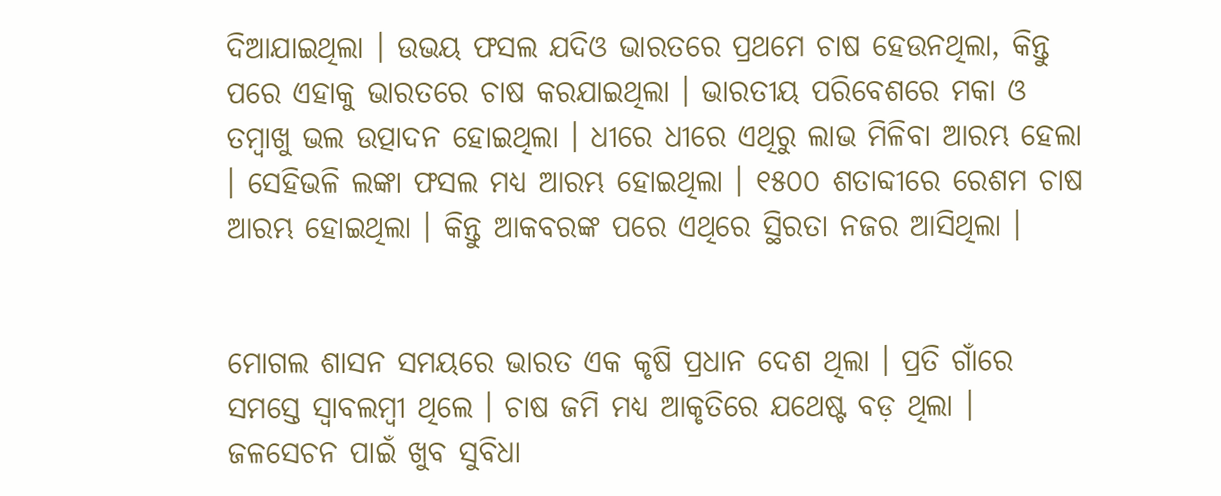ଦିଆଯାଇଥିଲା । ଉଭୟ ଫସଲ ଯଦିଓ ଭାରତରେ ପ୍ରଥମେ ଚାଷ ହେଉନଥିଲା, କିନ୍ତୁ ପରେ ଏହାକୁ ଭାରତରେ ଚାଷ କରଯାଇଥିଲା । ଭାରତୀୟ ପରିବେଶରେ ମକା ଓ ତମ୍ବାଖୁ ଭଲ ଉତ୍ପାଦନ ହୋଇଥିଲା । ଧୀରେ ଧୀରେ ଏଥିରୁ ଲାଭ ମିଳିବା ଆରମ୍ଭ ହେଲା । ସେହିଭଳି ଲଙ୍କା ଫସଲ ମଧ୍ୟ ଆରମ୍ଭ ହୋଇଥିଲା । ୧୫୦୦ ଶତାବ୍ଦୀରେ ରେଶମ ଚାଷ ଆରମ୍ଭ ହୋଇଥିଲା । କିନ୍ତୁ ଆକବରଙ୍କ ପରେ ଏଥିରେ ସ୍ଥିରତା ନଜର ଆସିଥିଲା ।


ମୋଗଲ ଶାସନ ସମୟରେ ଭାରତ ଏକ କୃଷି ପ୍ରଧାନ ଦେଶ ଥିଲା । ପ୍ରତି ଗାଁରେ ସମସ୍ତେ ସ୍ୱାବଲମ୍ବୀ ଥିଲେ । ଚାଷ ଜମି ମଧ୍ୟ ଆକୃତିରେ ଯଥେଷ୍ଟ ବଡ଼ ଥିଲା । ଜଳସେଚନ ପାଇଁ ଖୁବ ସୁବିଧା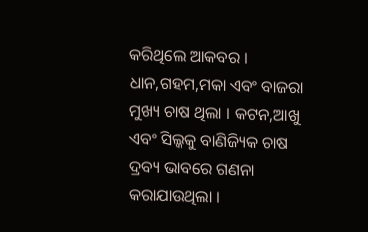କରିଥିଲେ ଆକବର । ଧାନ,ଗହମ,ମକା ଏବଂ ବାଜରା ମୁଖ୍ୟ ଚାଷ ଥିଲା । କଟନ,ଆଖୁ ଏବଂ ସିଲ୍କକୁ ବାଣିଜ୍ୟିକ ଚାଷ ଦ୍ରବ୍ୟ ଭାବରେ ଗଣନା କରାଯାଉଥିଲା ।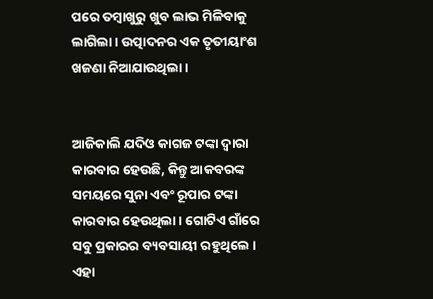ପରେ ତମ୍ବାଖୁରୁ ଖୁବ ଲାଭ ମିଳିବାକୁ ଲାଗିଲା । ଉତ୍ପାଦନର ଏକ ତୃତୀୟାଂଶ ଖଜଣା ନିଆଯାଉଥିଲା ।


ଆଜିକାଲି ଯଦିଓ କାଗଜ ଟଙ୍କା ଦ୍ୱାରା କାରବାର ହେଉଛି, କିନ୍ତୁ ଆକବରଙ୍କ ସମୟରେ ସୁନା ଏବଂ ରୂପାର ଟଙ୍କା କାରବାର ହେଉଥିଲା । ଗୋଟିଏ ଗାଁରେ ସବୁ ପ୍ରକାରର ବ୍ୟବସାୟୀ ରହୁଥିଲେ । ଏହା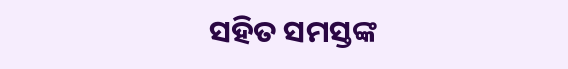ସହିତ ସମସ୍ତଙ୍କ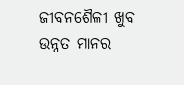ଜୀବନଶୈଳୀ ଖୁବ ଉନ୍ନତ ମାନର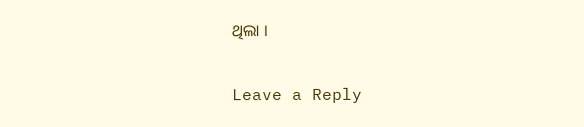ଥିଲା ।

Leave a Reply